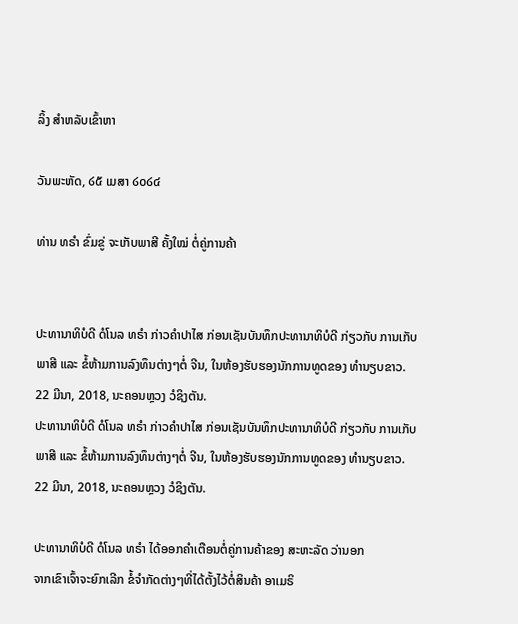ລິ້ງ ສຳຫລັບເຂົ້າຫາ

ວັນພະຫັດ, ໒໕ ເມສາ ໒໐໒໔

ທ່ານ ທຣຳ ຂົ່ມຂູ່ ຈະເກັບພາສີ ຄັ້ງໃໝ່ ຕໍ່ຄູ່ການຄ້າ


ປະທານາທິບໍດີ ດໍໂນລ ທຣຳ ກ່າວຄຳປາໄສ ກ່ອນເຊັນບັນທຶກປະທານາທິບໍດີ ກ່ຽວກັບ ການເກັບພາສີ ແລະ ຂໍ້ຫ້າມການລົງທຶນຕ່າງໆຕໍ່ ຈີນ, ໃນຫ້ອງຮັບຮອງນັກການທູດຂອງ ທຳນຽບຂາວ. 22 ມີນາ, 2018, ນະຄອນຫຼວງ ວໍຊິງຕັນ.
ປະທານາທິບໍດີ ດໍໂນລ ທຣຳ ກ່າວຄຳປາໄສ ກ່ອນເຊັນບັນທຶກປະທານາທິບໍດີ ກ່ຽວກັບ ການເກັບພາສີ ແລະ ຂໍ້ຫ້າມການລົງທຶນຕ່າງໆຕໍ່ ຈີນ, ໃນຫ້ອງຮັບຮອງນັກການທູດຂອງ ທຳນຽບຂາວ. 22 ມີນາ, 2018, ນະຄອນຫຼວງ ວໍຊິງຕັນ.

ປະທານາທິບໍດີ ດໍໂນລ ທຣຳ ໄດ້ອອກຄຳເຕືອນຕໍ່ຄູ່ການຄ້າຂອງ ສະຫະລັດ ວ່ານອກ
ຈາກເຂົາເຈົ້າຈະຍົກເລີກ ຂໍ້ຈຳກັດຕ່າງໆທີ່ໄດ້ຕັ້ງໄວ້ຕໍ່ສິນຄ້າ ອາເມຣິ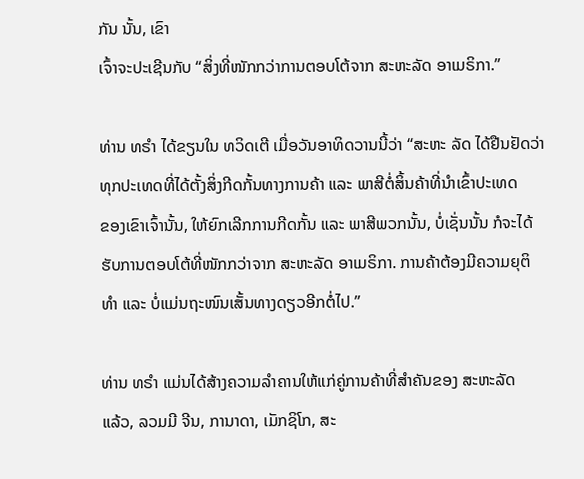ກັນ ນັ້ນ, ເຂົາ
ເຈົ້າຈະປະເຊີນກັບ “ສິ່ງທີ່ໜັກກວ່າການຕອບໂຕ້ຈາກ ສະຫະລັດ ອາເມຣິກາ.”

ທ່ານ ທຣຳ ໄດ້ຂຽນໃນ ທວິດເຕີ ເມື່ອວັນອາທິດວານນີ້ວ່າ “ສະຫະ ລັດ ໄດ້ຢືນຢັດວ່າ
ທຸກປະເທດທີ່ໄດ້ຕັ້ງສິ່ງກີດກັ້ນທາງການຄ້າ ແລະ ພາສີຕໍ່ສິ້ນຄ້າທີ່ນຳເຂົ້າປະເທດ
ຂອງເຂົາເຈົ້ານັ້ນ, ໃຫ້ຍົກເລີກການກີດກັ້ນ ແລະ ພາສີພວກນັ້ນ, ບໍ່ເຊັ່ນນັ້ນ ກໍຈະໄດ້
ຮັບການຕອບໂຕ້ທີ່ໜັກກວ່າຈາກ ສະຫະລັດ ອາເມຣິກາ. ການຄ້າຕ້ອງມີຄວາມຍຸຕິ
ທຳ ແລະ ບໍ່ແມ່ນຖະໜົນເສັ້ນທາງດຽວອີກຕໍ່ໄປ.”

ທ່ານ ທຣຳ ແມ່ນໄດ້ສ້າງຄວາມລຳຄານໃຫ້ແກ່ຄູ່ການຄ້າທີ່ສຳຄັນຂອງ ສະຫະລັດ
ແລ້ວ, ລວມມີ ຈີນ, ການາດາ, ເມັກຊິໂກ, ສະ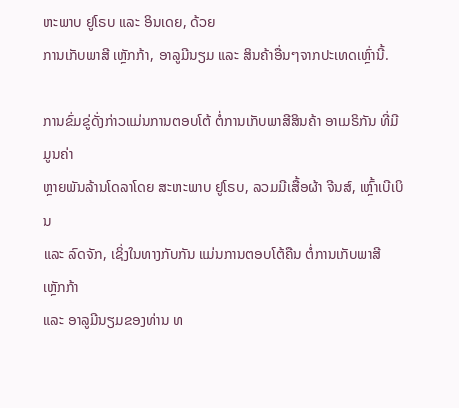ຫະພາບ ຢູໂຣບ ແລະ ອິນເດຍ, ດ້ວຍ
ການເກັບພາສີ ເຫຼັກກ້າ, ອາລູມີນຽມ ແລະ ສິນຄ້າອື່ນໆຈາກປະເທດເຫຼົ່ານີ້.

ການຂົ່ມຂູ່ດັ່ງກ່າວແມ່ນການຕອບໂຕ້ ຕໍ່ການເກັບພາສີສິນຄ້າ ອາເມຣິກັນ ທີ່ມີມູນຄ່າ
ຫຼາຍພັນລ້ານໂດລາໂດຍ ສະຫະພາບ ຢູໂຣບ, ລວມມີເສື້ອຜ້າ ຈີນສ໌, ເຫຼົ້າເບີເບິນ
ແລະ ລົດຈັກ, ເຊິ່ງໃນທາງກັບກັນ ແມ່ນການຕອບໂຕ້ຄືນ ຕໍ່ການເກັບພາສີ ເຫຼັກກ້າ
ແລະ ອາລູມີນຽມຂອງທ່ານ ທ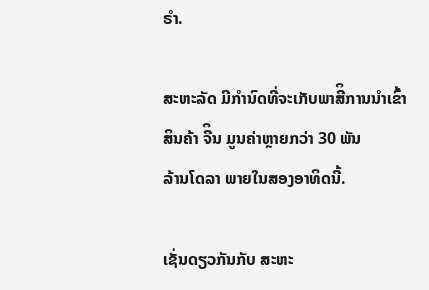ຣຳ.

ສະຫະລັດ ມີກຳນົດທີ່ຈະເກັບພາສີິການນຳເຂົ້າສິນຄ້າ ຈີິນ ມູນຄ່າຫຼາຍກວ່າ 30 ພັນ
ລ້ານໂດລາ ພາຍໃນສອງອາທິດນີ້.

ເຊັ່ນດຽວກັນກັບ ສະຫະ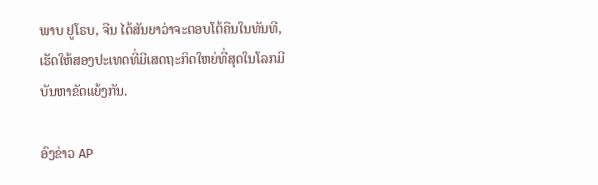ພາບ ຢູໂຣບ, ຈີນ ໄດ້ສັນຍາວ່າຈະຕອບໂຕ້ຄືນໃນທັນທີ,
ເຮັດໃຫ້ສອງປະເທດທີ່ມີເສດຖະກິດໃຫຍ່ທີ່ສຸດໃນໂລກມີບັນຫາຂັດແຍ້ງກັນ.

ອົງຂ່າວ AP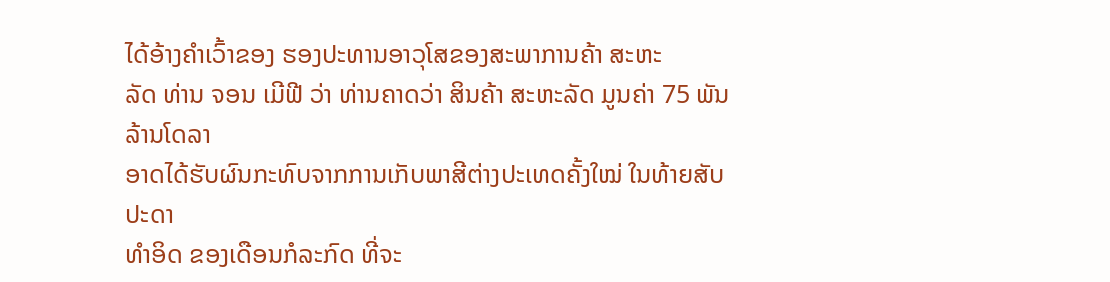ໄດ້ອ້າງຄຳເວົ້າຂອງ ຮອງປະທານອາວຸໂສຂອງສະພາການຄ້າ ສະຫະ
ລັດ ທ່ານ ຈອນ ເມີຟີ ວ່າ ທ່ານຄາດວ່າ ສິນຄ້າ ສະຫະລັດ ມູນຄ່າ 75 ພັນລ້ານໂດລາ
ອາດໄດ້ຮັບຜົນກະທົບຈາກການເກັບພາສີຕ່າງປະເທດຄັ້ງໃໝ່ ໃນທ້າຍສັບປະດາ
ທຳອິດ ຂອງເດືອນກໍລະກົດ ທີ່ຈະ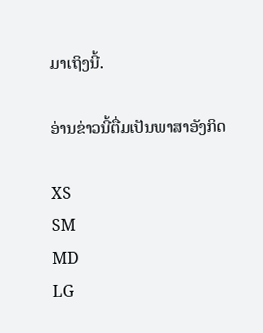ມາເຖິງນີ້.

ອ່ານຂ່າວນີ້ຕື່ມເປັນພາສາອັງກິດ

XS
SM
MD
LG